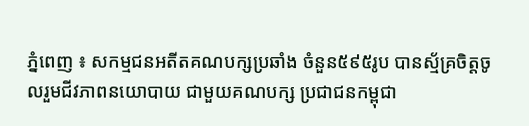ភ្នំពេញ ៖ សកម្មជនអតីតគណបក្សប្រឆាំង ចំនួន៥៩៥រូប បានស្ម័គ្រចិត្តចូលរួមជីវភាពនយោបាយ ជាមួយគណបក្ស ប្រជាជនកម្ពុជា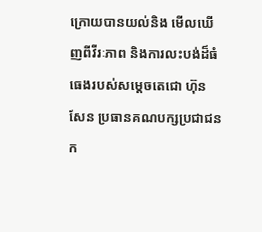ក្រោយបានយល់និង មើលឃើញពីវីរៈភាព និងការលះបង់ដ៏ធំធេងរបស់សម្តេចតេជោ ហ៊ុន សែន ប្រធានគណបក្សប្រជាជនក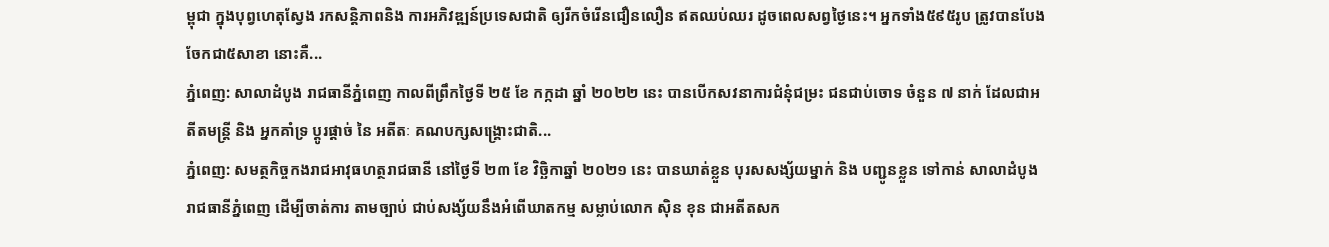ម្ពុជា ក្នុងបុព្វហេតុស្វែង រកសន្តិភាពនិង ការអភិវឌ្ឍន៍ប្រទេសជាតិ ឲ្យរីកចំរើនជឿនលឿន ឥតឈប់ឈរ ដូចពេលសព្វថ្ងៃនេះ។ អ្នកទាំង៥៩៥រូប ត្រូវបានបែងចែកជា៥សាខា នោះគឺ...
ភ្នំពេញ: សាលាដំបូង រាជធានីភ្នំពេញ កាលពីព្រឹកថ្ងៃទី ២៥ ខែ កក្កដា ឆ្នាំ ២០២២ នេះ បានបើកសវនាការជំនុំជម្រះ ជនជាប់ចោទ ចំនួន ៧ នាក់ ដែលជាអតីតមន្ត្រី និង អ្នកគាំទ្រ ប្តូរផ្តាច់ នៃ អតីតៈ គណបក្សសង្គ្រោះជាតិ...
ភ្នំពេញ: សមត្ថកិច្ចកងរាជអាវុធហត្ថរាជធានី នៅថ្ងៃទី ២៣ ខែ វិច្ឆិកាឆ្នាំ ២០២១ នេះ បានឃាត់ខ្លួន បុរសសង្ស័យម្នាក់ និង បញ្ជូនខ្លួន ទៅកាន់ សាលាដំបូងរាជធានីភ្នំពេញ ដើម្បីចាត់ការ តាមច្បាប់ ជាប់សង្ស័យនឹងអំពើឃាតកម្ម សម្លាប់លោក ស៊ិន ខុន ជាអតីតសក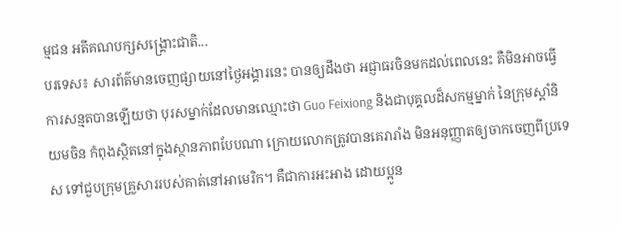ម្មជន អតីគណបក្សសង្គ្រោះជាតិ...
បរទេស៖ សារព័ត៌មានចេញផ្សាយនៅថ្ងៃអង្គារនេះ បានឲ្យដឹងថា អជ្ញាធរចិនមកដល់ពេលនេះ គឺមិនអាចធ្វើការសន្មតបានឡើយថា បុរសម្នាក់ដែលមានឈ្មោះថា Guo Feixiong និងជាបុគ្គលដ៏សកម្មម្នាក់ នៃក្រុមស្តាំនិយមចិន កំពុងស្ថិតនៅក្នុងស្ថានភាពបែបណា ក្រោយលោកត្រូវបានគេរារាំង មិនអនុញ្ញាតឲ្យចាកចេញពីប្រទេស ទៅជួបក្រុមគ្រួសាររបស់គាត់នៅអាមេរិក។ គឺជាការអះអាង ដោយប្អូន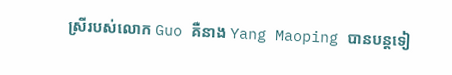ស្រីរបស់លោក Guo គឺនាង Yang Maoping បានបន្តទៀ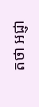តថា អជ្ញា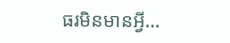ធរមិនមានអ្វី...